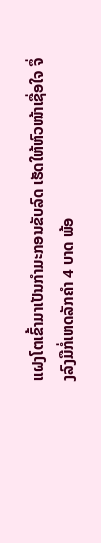ແຝງໂຕເຂົ້າມາເປັນກຳມະກອນຂັບລົດ ເຮັດໃຫ້ຫົວໜ້າເຊື່ອໃຈ ຈຶ່ງລົງມືກໍ່ເຫດລັກຄຳ 4 ບາດ ພ້ອ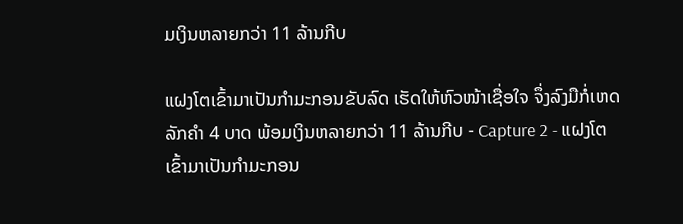ມເງິນຫລາຍກວ່າ 11 ລ້ານກີບ

ແຝງໂຕເຂົ້າມາເປັນກຳມະກອນຂັບລົດ ເຮັດໃຫ້ຫົວໜ້າເຊື່ອໃຈ ຈຶ່ງລົງມືກໍ່ເຫດລັກຄຳ 4 ບາດ ພ້ອມເງິນຫລາຍກວ່າ 11 ລ້ານກີບ - Capture 2 - ແຝງໂຕເຂົ້າມາເປັນກຳມະກອນ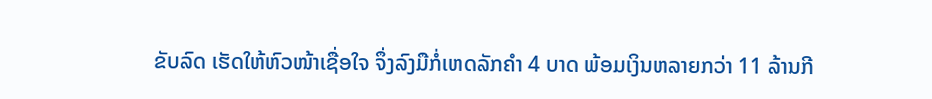ຂັບລົດ ເຮັດໃຫ້ຫົວໜ້າເຊື່ອໃຈ ຈຶ່ງລົງມືກໍ່ເຫດລັກຄຳ 4 ບາດ ພ້ອມເງິນຫລາຍກວ່າ 11 ລ້ານກີ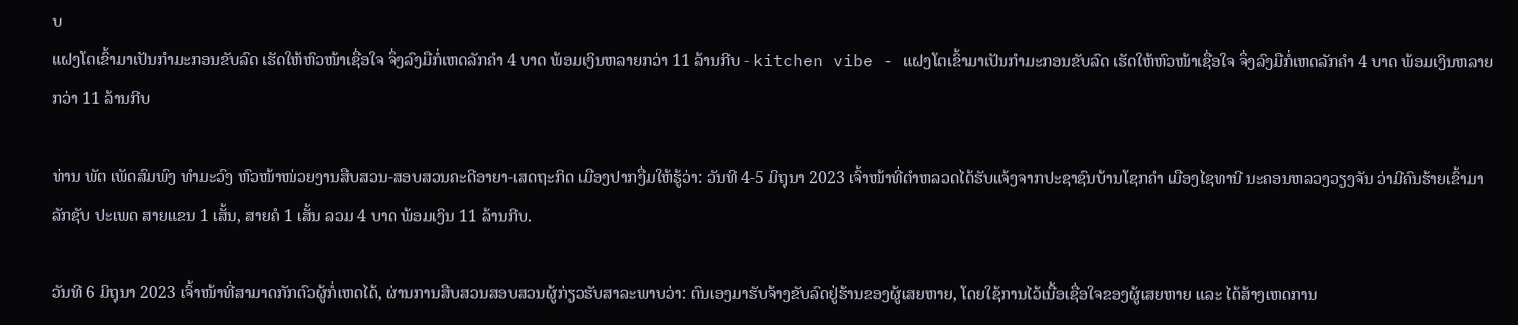ບ
ແຝງໂຕເຂົ້າມາເປັນກຳມະກອນຂັບລົດ ເຮັດໃຫ້ຫົວໜ້າເຊື່ອໃຈ ຈຶ່ງລົງມືກໍ່ເຫດລັກຄຳ 4 ບາດ ພ້ອມເງິນຫລາຍກວ່າ 11 ລ້ານກີບ - kitchen vibe - ແຝງໂຕເຂົ້າມາເປັນກຳມະກອນຂັບລົດ ເຮັດໃຫ້ຫົວໜ້າເຊື່ອໃຈ ຈຶ່ງລົງມືກໍ່ເຫດລັກຄຳ 4 ບາດ ພ້ອມເງິນຫລາຍກວ່າ 11 ລ້ານກີບ

ທ່ານ ພັຕ ເພັດສົມພົງ ທຳມະວົງ ຫົວໜ້າໜ່ວຍງານສືບສວນ-ສອບສວນຄະດີອາຍາ-ເສດຖະກິດ ເມືອງປາກງື່ມໃຫ້ຮູ້ວ່າ: ວັນທີ 4-5 ມິຖຸນາ 2023 ເຈົ້າໜ້າທີ່ຕຳຫລວດໄດ້ຮັບແຈ້ງຈາກປະຊາຊົນບ້ານໂຊກຄຳ ເມືອງໄຊທານີ ນະຄອນຫລວງວຽງຈັນ ວ່າມີຄົນຮ້າຍເຂົ້າມາລັກຊັບ ປະເພດ ສາຍແຂນ 1 ເສັ້ນ, ສາຍຄໍ 1 ເສັ້ນ ລວມ 4 ບາດ ພ້ອມເງິນ 11 ລ້ານກີບ.

ວັນທີ 6 ມິຖຸນາ 2023 ເຈົ້າໜ້າທີ່ສາມາດກັກຕົວຜູ້ກໍ່ເຫດໄດ້, ຜ່ານການສືບສວນສອບສວນຜູ້ກ່ຽວຮັບສາລະພາບວ່າ: ຕົນເອງມາຮັບຈ້າງຂັບລົດຢູ່ຮ້ານຂອງຜູ້ເສຍຫາຍ, ໂດຍໃຊ້ການໄວ້ເນື້ອເຊື່ອໃຈຂອງຜູ້ເສຍຫາຍ ແລະ ໄດ້ສ້າງເຫດການ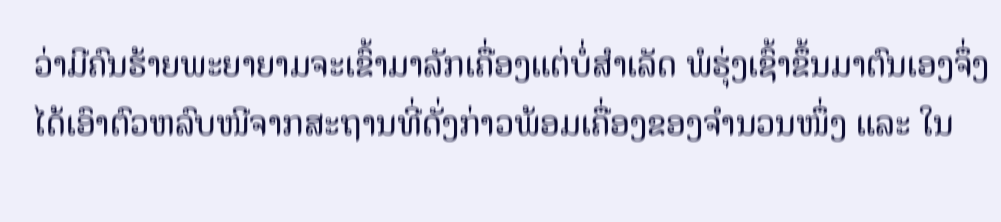ວ່າມີຄົນຮ້າຍພະຍາຍາມຈະເຂົ້າມາລັກເຄື່ອງແຕ່ບໍ່ສຳເລັດ ພໍຮຸ່ງເຊົ້າຂຶ້ນມາຕົນເອງຈຶ່ງໄດ້ເອົາຕົວຫລົບໜີຈາກສະຖານທີ່ດັ່ງກ່າວພ້ອມເຄື່ອງຂອງຈຳນວນໜຶ່ງ ແລະ ໃນ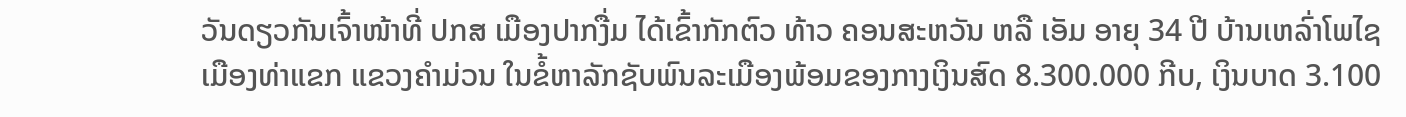ວັນດຽວກັນເຈົ້າໜ້າທີ່ ປກສ ເມືອງປາກງື່ມ ໄດ້ເຂົ້າກັກຕົວ ທ້າວ ຄອນສະຫວັນ ຫລື ເອັມ ອາຍຸ 34 ປີ ບ້ານເຫລົ່າໂພໄຊ ເມືອງທ່າແຂກ ແຂວງຄຳມ່ວນ ໃນຂໍ້ຫາລັກຊັບພົນລະເມືອງພ້ອມຂອງກາງເງິນສົດ 8.300.000 ກີບ, ເງິນບາດ 3.100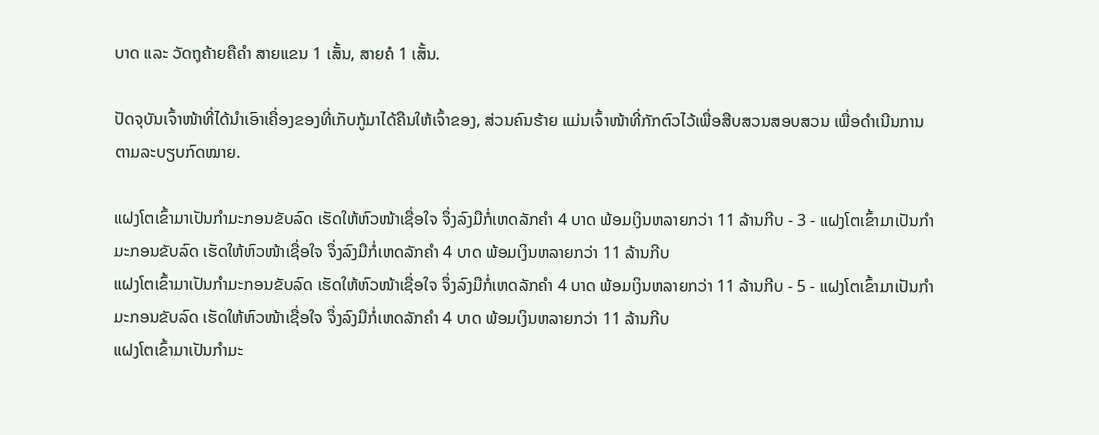ບາດ ແລະ ວັດຖຸຄ້າຍຄືຄຳ ສາຍແຂນ 1 ເສັ້ນ, ສາຍຄໍ 1 ເສັ້ນ.

ປັດຈຸບັນເຈົ້າໜ້າທີ່ໄດ້ນຳເອົາເຄື່ອງຂອງທີ່ເກັບກູ້ມາໄດ້ຄືນໃຫ້ເຈົ້າຂອງ, ສ່ວນຄົນຮ້າຍ ແມ່ນເຈົ້າໜ້າທີ່ກັກຕົວໄວ້ເພື່ອສືບສວນສອບສວນ ເພື່ອດຳເນີນການຕາມລະບຽບກົດໝາຍ.

ແຝງໂຕເຂົ້າມາເປັນກຳມະກອນຂັບລົດ ເຮັດໃຫ້ຫົວໜ້າເຊື່ອໃຈ ຈຶ່ງລົງມືກໍ່ເຫດລັກຄຳ 4 ບາດ ພ້ອມເງິນຫລາຍກວ່າ 11 ລ້ານກີບ - 3 - ແຝງໂຕເຂົ້າມາເປັນກຳມະກອນຂັບລົດ ເຮັດໃຫ້ຫົວໜ້າເຊື່ອໃຈ ຈຶ່ງລົງມືກໍ່ເຫດລັກຄຳ 4 ບາດ ພ້ອມເງິນຫລາຍກວ່າ 11 ລ້ານກີບ
ແຝງໂຕເຂົ້າມາເປັນກຳມະກອນຂັບລົດ ເຮັດໃຫ້ຫົວໜ້າເຊື່ອໃຈ ຈຶ່ງລົງມືກໍ່ເຫດລັກຄຳ 4 ບາດ ພ້ອມເງິນຫລາຍກວ່າ 11 ລ້ານກີບ - 5 - ແຝງໂຕເຂົ້າມາເປັນກຳມະກອນຂັບລົດ ເຮັດໃຫ້ຫົວໜ້າເຊື່ອໃຈ ຈຶ່ງລົງມືກໍ່ເຫດລັກຄຳ 4 ບາດ ພ້ອມເງິນຫລາຍກວ່າ 11 ລ້ານກີບ
ແຝງໂຕເຂົ້າມາເປັນກຳມະ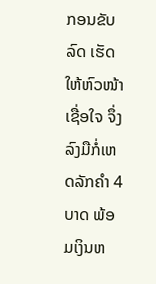ກອນຂັບລົດ ເຮັດໃຫ້ຫົວໜ້າເຊື່ອໃຈ ຈຶ່ງລົງມືກໍ່ເຫດລັກຄຳ 4 ບາດ ພ້ອມເງິນຫ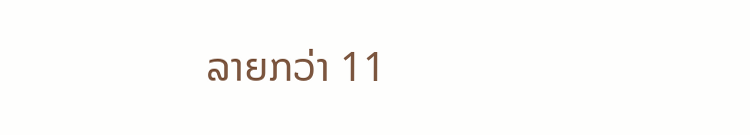ລາຍກວ່າ 11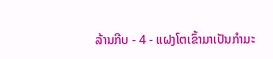ລ້ານກີບ - 4 - ແຝງໂຕເຂົ້າມາເປັນກຳມະ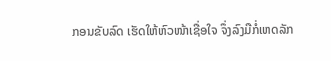ກອນຂັບລົດ ເຮັດໃຫ້ຫົວໜ້າເຊື່ອໃຈ ຈຶ່ງລົງມືກໍ່ເຫດລັກ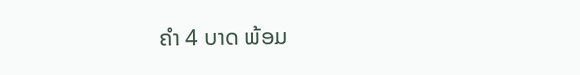ຄຳ 4 ບາດ ພ້ອມ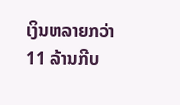ເງິນຫລາຍກວ່າ 11 ລ້ານກີບ